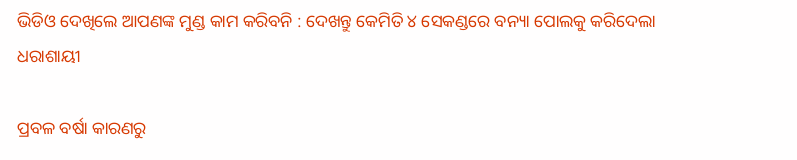ଭିଡିଓ ଦେଖିଲେ ଆପଣଙ୍କ ମୁଣ୍ଡ କାମ କରିବନି : ଦେଖନ୍ତୁ କେମିତି ୪ ସେକଣ୍ଡରେ ବନ୍ୟା ପୋଲକୁ କରିଦେଲା ଧରାଶାୟୀ

ପ୍ରବଳ ବର୍ଷା କାରଣରୁ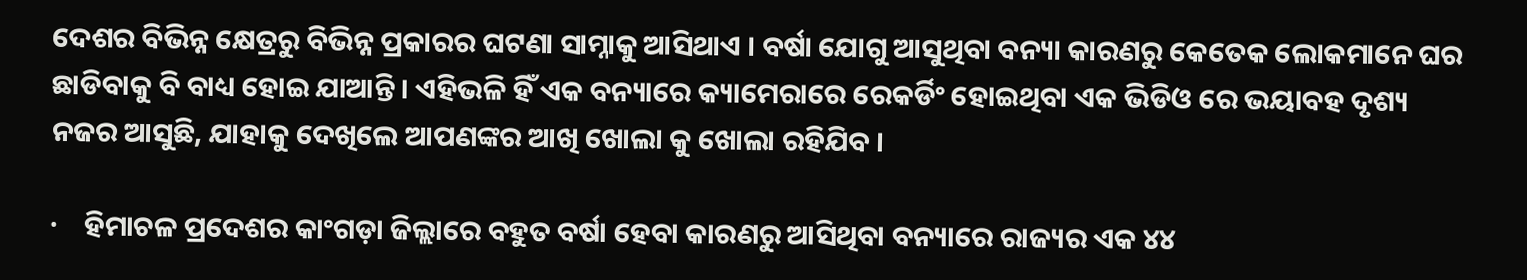ଦେଶର ବିଭିନ୍ନ କ୍ଷେତ୍ରରୁ ବିଭିନ୍ନ ପ୍ରକାରର ଘଟଣା ସାମ୍ନାକୁ ଆସିଥାଏ । ବର୍ଷା ଯୋଗୁ ଆସୁଥିବା ବନ୍ୟା କାରଣରୁ କେତେକ ଲୋକମାନେ ଘର ଛାଡିବାକୁ ବି ବାଧ୍ୟ ହୋଇ ଯାଆନ୍ତି । ଏହିଭଳି ହିଁ ଏକ ବନ୍ୟାରେ କ୍ୟାମେରାରେ ରେକର୍ଡିଂ ହୋଇଥିବା ଏକ ଭିଡିଓ ରେ ଭୟାବହ ଦୃଶ୍ୟ ନଜର ଆସୁଛି, ଯାହାକୁ ଦେଖିଲେ ଆପଣଙ୍କର ଆଖି ଖୋଲା କୁ ଖୋଲା ରହିଯିବ ।

·    ହିମାଚଳ ପ୍ରଦେଶର କାଂଗଡ଼ା ଜିଲ୍ଲାରେ ବହୁତ ବର୍ଷା ହେବା କାରଣରୁ ଆସିଥିବା ବନ୍ୟାରେ ରାଜ୍ୟର ଏକ ୪୪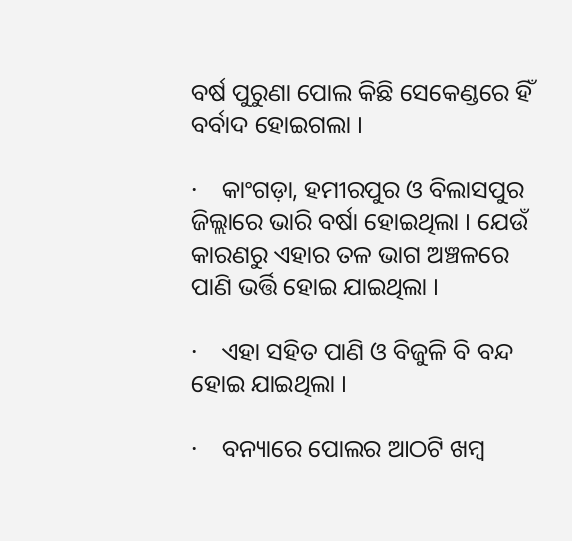ବର୍ଷ ପୁରୁଣା ପୋଲ କିଛି ସେକେଣ୍ଡରେ ହିଁ ବର୍ବାଦ ହୋଇଗଲା ।

·    କାଂଗଡ଼ା, ହମୀରପୁର ଓ ବିଲାସପୁର ଜିଲ୍ଲାରେ ଭାରି ବର୍ଷା ହୋଇଥିଲା । ଯେଉଁ କାରଣରୁ ଏହାର ତଳ ଭାଗ ଅଞ୍ଚଳରେ ପାଣି ଭର୍ତ୍ତି ହୋଇ ଯାଇଥିଲା ।

·    ଏହା ସହିତ ପାଣି ଓ ବିଜୁଳି ବି ବନ୍ଦ ହୋଇ ଯାଇଥିଲା ।

·    ବନ୍ୟାରେ ପୋଲର ଆଠଟି ଖମ୍ବ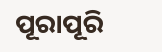ପୂରାପୂରି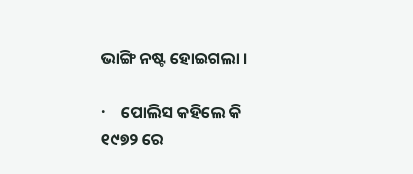ଭାଙ୍ଗି ନଷ୍ଟ ହୋଇଗଲା ।

·    ପୋଲିସ କହିଲେ କି ୧୯୭୨ ରେ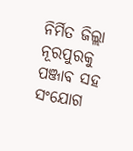ନିର୍ମିତ ଜିଲ୍ଲା ନୂରପୁରକୁ ପଞ୍ଜାବ ସହ ସଂଯୋଗ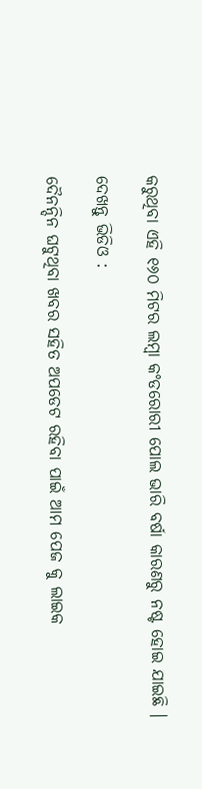କରୁଥିବା ଏହି ୧୬୦ ମିଟର ଲମ୍ବା କଂଡରୋରୀ ପୋଲ ଭାରି ବର୍ଷା କାରଣରୁ ନଷ୍ଟ ହୋଇ ଯାଇଛି ।

ଦେଖନ୍ତୁ ଭିଡିଓ :

ଦୈନନ୍ଦିନ ଘଟୁଥିବା ଖବର ସହିତ ଅପଡେଟ ରହିବା ପାଇଁ ଆମ ପେଜ କୁ ଲାଇକ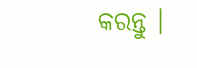କରନ୍ତୁ ।